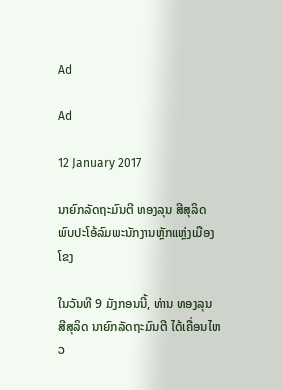Ad

Ad

12 January 2017

ນາຍົກລັດຖະມົນຕີ ທອງລຸນ ສີສຸລິດ ພົບປະໂອ້ລົມພະນັກງານຫຼັກແຫຼ່ງເມືອງໂຂງ

ໃນວັນທີ 9 ມັງກອນນີ້, ທ່ານ ທອງລຸນ ສີສຸລິດ ນາຍົກລັດຖະມົນຕີ ໄດ້ເຄື່ອນໄຫວ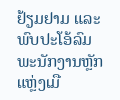ຢ້ຽມຢາມ ແລະ ພົບປະໂອ້ລົມພະນັກງານຫຼັກແຫຼ່ງເມື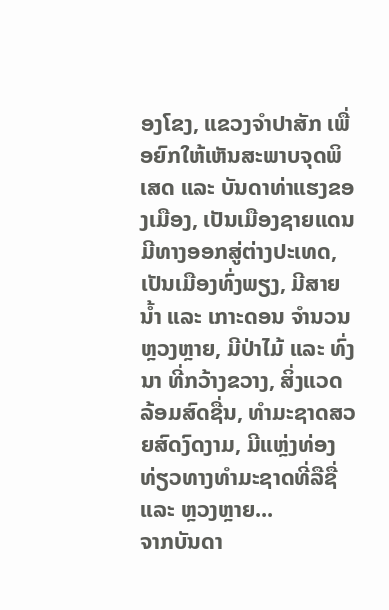ອງໂຂງ, ແຂວງຈຳປາສັກ ເພື່ອຍົກໃຫ້ເຫັນສະພາບຈຸດພິເສດ ແລະ ບັນດາທ່າແຮງຂອງເມືອງ, ເປັນເມືອງຊາຍແດນມີທາງອອກສູ່ຕ່າງປະເທດ, ເປັນເມືອງທົ່ງພຽງ, ມີສາຍນໍ້າ ແລະ ເກາະດອນ ຈຳນວນຫຼວງຫຼາຍ, ມີປ່າໄມ້ ແລະ ທົ່ງນາ ທີ່ກວ້າງຂວາງ, ສິ່ງແວດ ລ້ອມສົດຊື່ນ, ທໍາມະຊາດສວຍສົດງົດງາມ, ມີແຫຼ່ງທ່ອງທ່ຽວທາງທຳມະຊາດທີ່ລືຊື່ ແລະ ຫຼວງຫຼາຍ...
ຈາກບັນດາ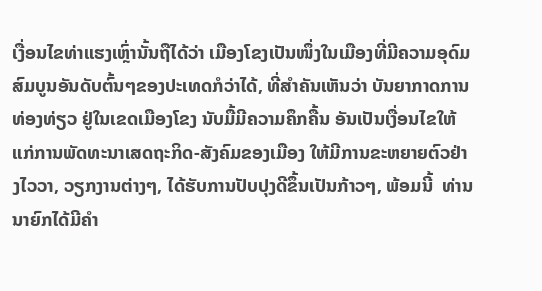ເງື່ອນໄຂທ່າແຮງເຫຼົ່ານັ້ນຖືໄດ້ວ່າ ເມືອງໂຂງເປັນໜຶ່ງໃນເມືອງທີ່ມີຄວາມອຸດົມສົມບູນອັນດັບຕົ້ນໆຂອງປະເທດກໍວ່າໄດ້, ທີ່ສຳຄັນເຫັນວ່າ ບັນຍາກາດການທ່ອງທ່ຽວ ຢູ່ໃນເຂດເມືອງໂຂງ ນັບມື້ມີຄວາມຄຶກຄື້ນ ອັນເປັນເງື່ອນໄຂໃຫ້ແກ່ການພັດທະນາເສດຖະກິດ-ສັງຄົມຂອງເມືອງ ໃຫ້ມີການຂະຫຍາຍຕົວຢ່າງໄວວາ, ວຽກງານຕ່າງໆ, ໄດ້ຮັບການປັບປຸງດີຂຶ້ນເປັນກ້າວໆ, ພ້ອມນີ້  ທ່ານນາຍົກໄດ້ມີຄຳ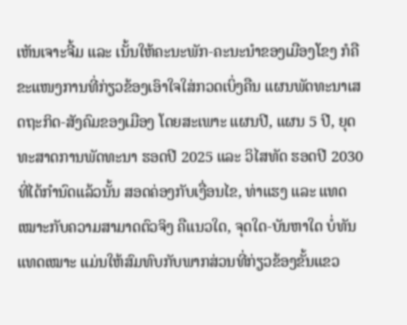ເຫັນເຈາະຈີ້ມ ແລະ ເນັ້ນໃຫ້ຄະນະພັກ-ຄະນະນຳຂອງເມືອງໂຂງ ກໍຄື ຂະແໜງການທີ່ກ່ຽວຂ້ອງເອົາໃຈໃສ່ກວດເບິ່ງຄືນ ແຜນພັດທະນາເສດຖະກິດ-ສັງຄົມຂອງເມືອງ ໂດຍສະເພາະ ແຜນປີ, ແຜນ 5 ປີ, ຍຸດທະສາດການພັດທະນາ ຮອດປີ 2025 ແລະ ວິໄສທັດ ຮອດປີ 2030 ທີ່ໄດ້ກຳນົດແລ້ວນັ້ນ ສອດຄ່ອງກັບເງື່ອນໄຂ, ທ່າແຮງ ແລະ ແທດເໝາະກັບຄວາມສາມາດຕົວຈິງ ຄືແນວໃດ, ຈຸດໃດ-ບັນຫາໃດ ບໍ່ທັນແທດເໝາະ ແມ່ນໃຫ້ສົມທົບກັບພາກສ່ວນທີ່ກ່ຽວຂ້ອງຂັ້ນແຂວ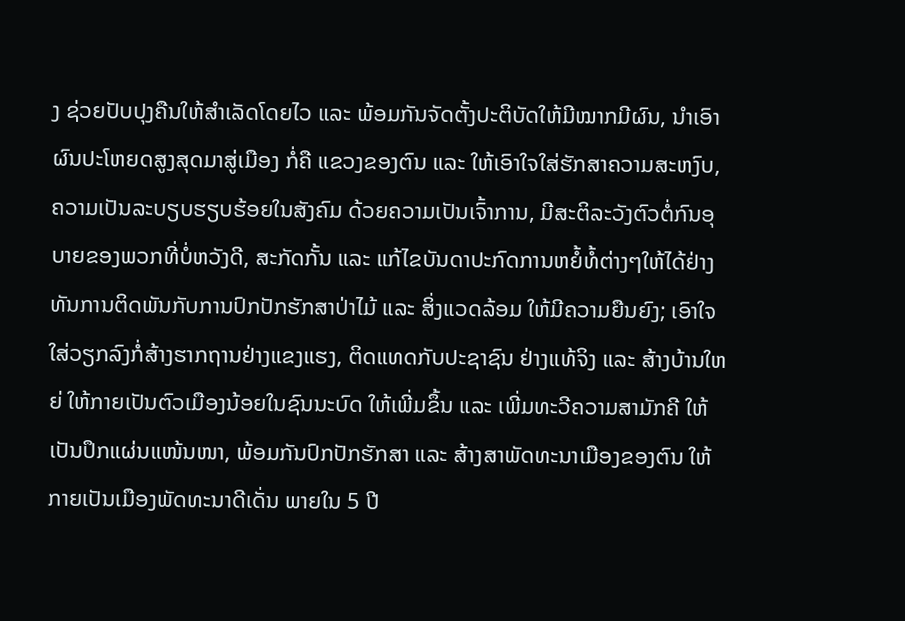ງ ຊ່ວຍປັບປຸງຄືນໃຫ້ສຳເລັດໂດຍໄວ ແລະ ພ້ອມກັນຈັດຕັ້ງປະຕິບັດໃຫ້ມີໝາກມີຜົນ, ນຳເອົາຜົນປະໂຫຍດສູງສຸດມາສູ່ເມືອງ ກໍ່ຄື ແຂວງຂອງຕົນ ແລະ ໃຫ້ເອົາໃຈໃສ່ຮັກສາຄວາມສະຫງົບ, ຄວາມເປັນລະບຽບຮຽບຮ້ອຍໃນສັງຄົມ ດ້ວຍຄວາມເປັນເຈົ້າການ, ມີສະຕິລະວັງຕົວຕໍ່ກົນອຸບາຍຂອງພວກທີ່ບໍ່ຫວັງດີ, ສະກັດກັ້ນ ແລະ ແກ້ໄຂບັນດາປະກົດການຫຍໍ້ທໍ້ຕ່າງໆໃຫ້ໄດ້ຢ່າງທັນການຕິດພັນກັບການປົກປັກຮັກສາປ່າໄມ້ ແລະ ສິ່ງແວດລ້ອມ ໃຫ້ມີຄວາມຍືນຍົງ; ເອົາໃຈໃສ່ວຽກລົງກໍ່ສ້າງຮາກຖານຢ່າງແຂງແຮງ, ຕິດແທດກັບປະຊາຊົນ ຢ່າງແທ້ຈິງ ແລະ ສ້າງບ້ານໃຫຍ່ ໃຫ້ກາຍເປັນຕົວເມືອງນ້ອຍໃນຊົນນະບົດ ໃຫ້ເພີ່ມຂຶ້ນ ແລະ ເພີ່ມທະວີຄວາມສາມັກຄີ ໃຫ້ເປັນປຶກແຜ່ນແໜ້ນໜາ, ພ້ອມກັນປົກປັກຮັກສາ ແລະ ສ້າງສາພັດທະນາເມືອງຂອງຕົນ ໃຫ້ກາຍເປັນເມືອງພັດທະນາດີເດັ່ນ ພາຍໃນ 5 ປີ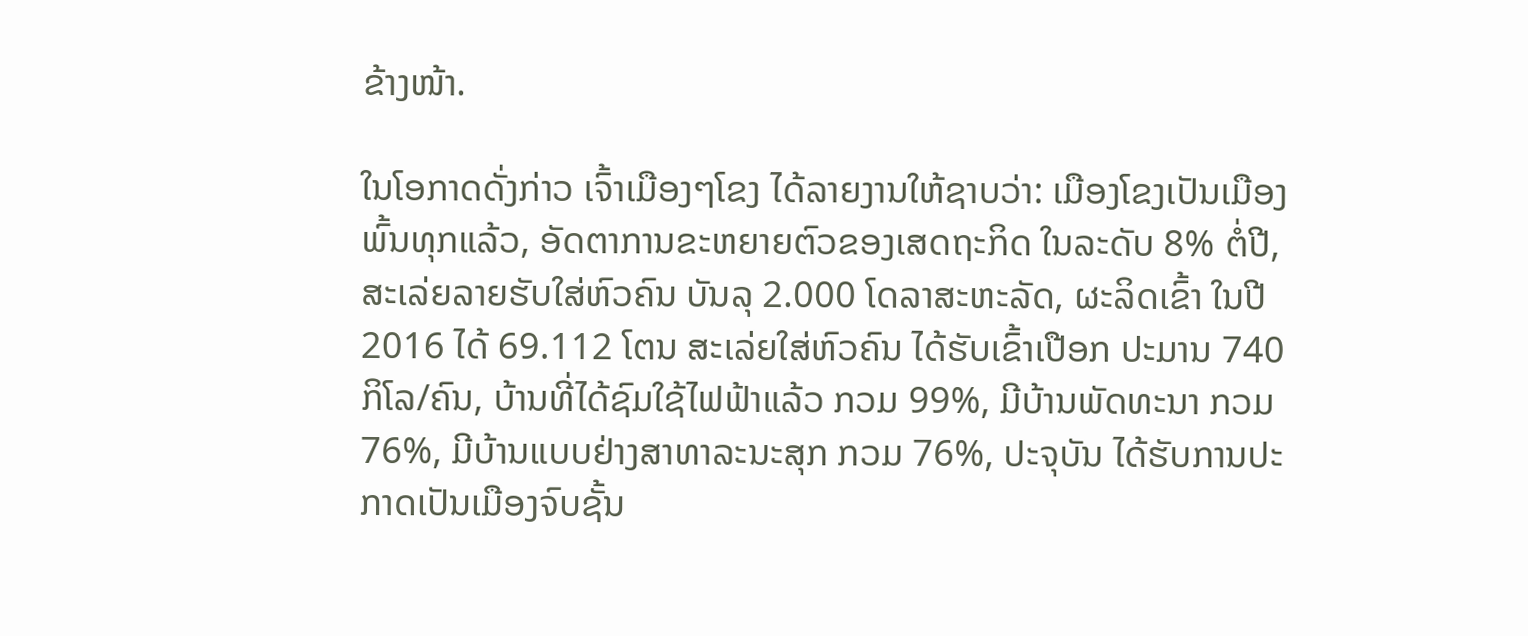ຂ້າງໜ້າ.

ໃນໂອກາດດັ່ງກ່າວ ເຈົ້າເມືອງໆໂຂງ ໄດ້ລາຍງານໃຫ້ຊາບວ່າ: ເມືອງໂຂງເປັນເມືອງພົ້ນທຸກແລ້ວ, ອັດຕາການຂະຫຍາຍຕົວຂອງເສດຖະກິດ ໃນລະດັບ 8% ຕໍ່ປີ, ສະເລ່ຍລາຍຮັບໃສ່ຫົວຄົນ ບັນລຸ 2.000 ໂດລາສະຫະລັດ, ຜະລິດເຂົ້າ ໃນປີ 2016 ໄດ້ 69.112 ໂຕນ ສະເລ່ຍໃສ່ຫົວຄົນ ໄດ້ຮັບເຂົ້າເປືອກ ປະມານ 740 ກິໂລ/ຄົນ, ບ້ານທີ່ໄດ້ຊົມໃຊ້ໄຟຟ້າແລ້ວ ກວມ 99%, ມີບ້ານພັດທະນາ ກວມ 76%, ມີບ້ານແບບຢ່າງສາທາລະນະສຸກ ກວມ 76%, ປະຈຸບັນ ໄດ້ຮັບການປະກາດເປັນເມືອງຈົບຊັ້ນ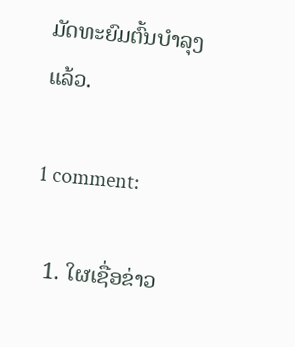ມັດທະຍົມຕົ້ນບຳລຸງແລ້ວ.

1 comment:

  1. ໃຜເຊື່ອຂ່າວ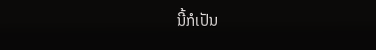ນີ້ກໍເປັນ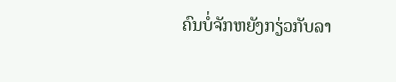ຄົນບໍ່ຈັກຫຍັງກຽ່ວກັບລາ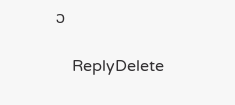ວ

    ReplyDelete